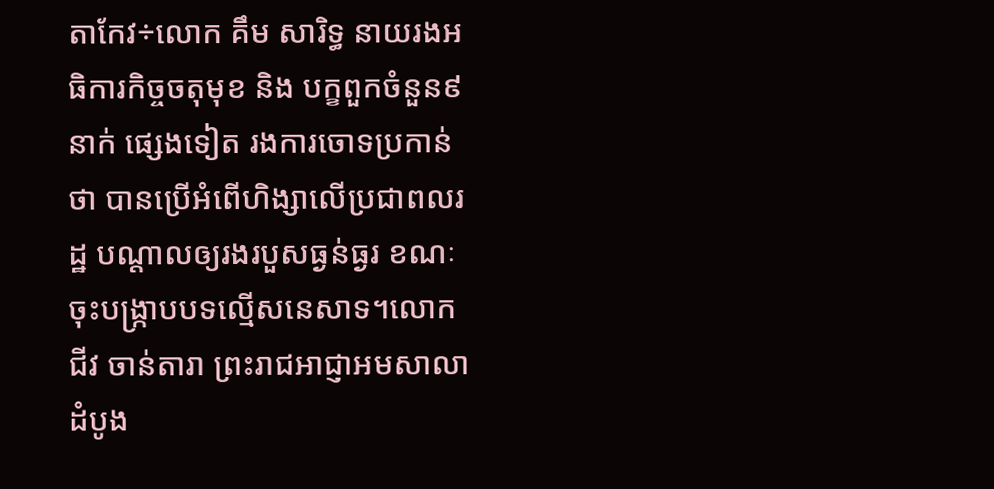តាកែវ÷លោក គឹម សារិទ្ធ នាយរងអធិការកិច្ចចតុមុខ និង បក្ខពួកចំនួន៩នាក់ ផ្សេងទៀត រងការចោទប្រកាន់ថា បានប្រើអំពើហិង្សាលើប្រជាពលរដ្ឋ បណ្តាលឲ្យរងរបួសធ្ងន់ធ្ងរ ខណៈចុះបង្ក្រាបបទល្មើសនេសាទ។លោក ជីវ ចាន់តារា ព្រះរាជអាជ្ញាអមសាលាដំបូង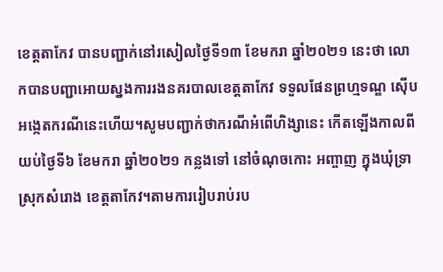ខេត្តតាកែវ បានបញ្ជាក់នៅរសៀលថ្ងៃទី១៣ ខែមករា ឆ្នាំ២០២១ នេះថា លោកបានបញ្ជាអោយស្នងការរងនគរបាលខេត្តតាកែវ ទទួលផែនព្រហ្មទណ្ឌ ស៊ើបអង្កេតករណីនេះហើយ។សូមបញ្ជាក់ថាករណីអំពើហិង្សានេះ កើតឡើងកាលពីយប់ថ្ងៃទី៦ ខែមករា ឆ្នាំ២០២១ កន្លងទៅ នៅចំណុចកោះ អញ្ចាញ ក្នុងឃុំទ្រា ស្រុកសំរោង ខេត្តតាកែវ។តាមការរៀបរាប់រប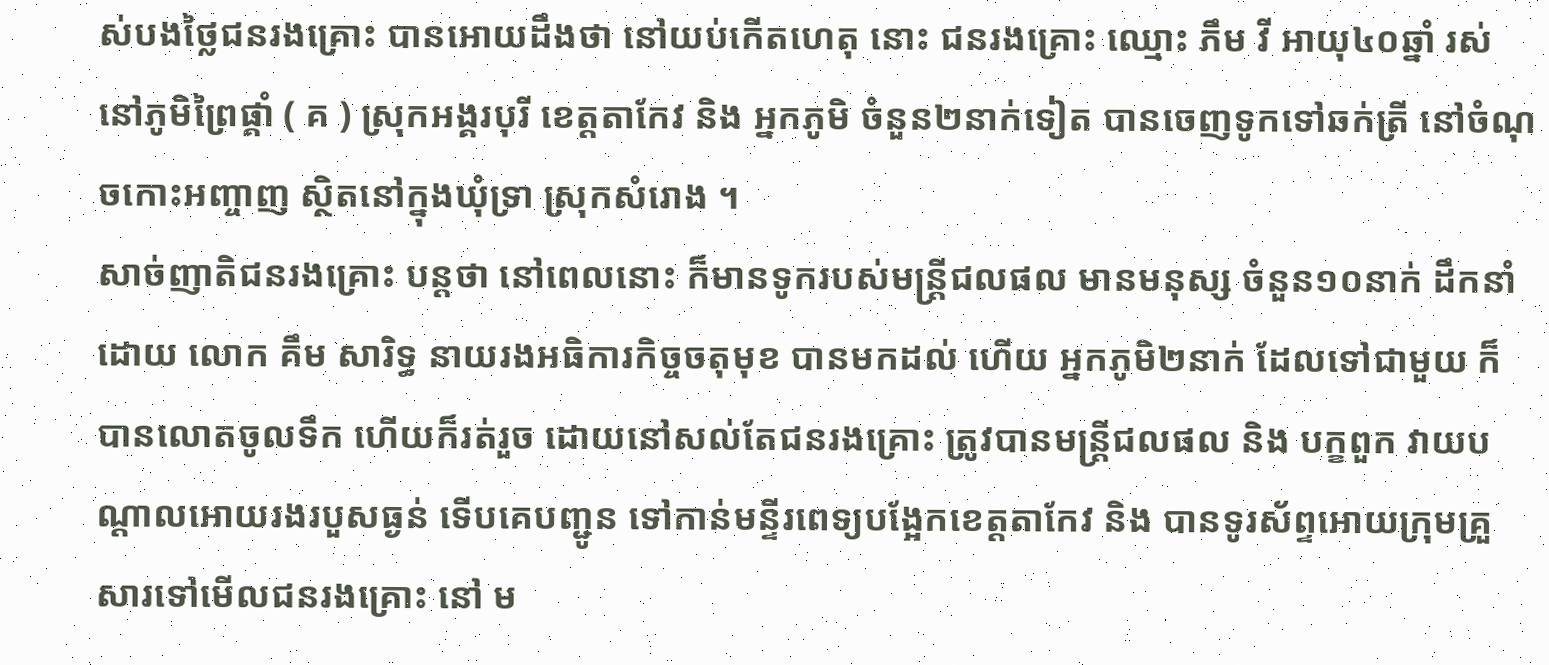ស់បងថ្លៃជនរងគ្រោះ បានអោយដឹងថា នៅយប់កើតហេតុ នោះ ជនរងគ្រោះ ឈ្មោះ ភឹម វី អាយុ៤០ឆ្នាំ រស់នៅភូមិព្រៃផ្គាំ ( គ ) ស្រុកអង្គរបុរី ខេត្តតាកែវ និង អ្នកភូមិ ចំនួន២នាក់ទៀត បានចេញទូកទៅឆក់ត្រី នៅចំណុចកោះអញ្ចាញ ស្ថិតនៅក្នុងឃុំទ្រា ស្រុកសំរោង ។
សាច់ញាតិជនរងគ្រោះ បន្តថា នៅពេលនោះ ក៏មានទូករបស់មន្ត្រីជលផល មានមនុស្ស ចំនួន១០នាក់ ដឹកនាំដោយ លោក គឹម សារិទ្ធ នាយរងអធិការកិច្ចចតុមុខ បានមកដល់ ហើយ អ្នកភូមិ២នាក់ ដែលទៅជាមួយ ក៏បានលោតចូលទឹក ហើយក៏រត់រួច ដោយនៅសល់តែជនរងគ្រោះ ត្រូវបានមន្ត្រីជលផល និង បក្ខពួក វាយបណ្តាលអោយរងរបួសធ្ងន់ ទើបគេបញ្ជូន ទៅកាន់មន្ទីរពេទ្យបង្អែកខេត្តតាកែវ និង បានទូរស័ព្ទអោយក្រុមគ្រួសារទៅមើលជនរងគ្រោះ នៅ ម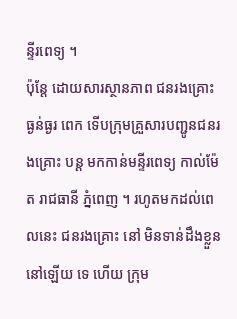ន្ទីរពេទ្យ ។
ប៉ុន្តែ ដោយសារស្ថានភាព ជនរងគ្រោះ ធ្ងន់ធ្ងរ ពេក ទើបក្រុមគ្រួសារបញ្ជូនជនរងគ្រោះ បន្ត មកកាន់មន្ទីរពេទ្យ កាល់ម៉ែត រាជធានី ភ្នំពេញ ។ រហូតមកដល់ពេលនេះ ជនរងគ្រោះ នៅ មិនទាន់ដឹងខ្លួននៅឡើយ ទេ ហើយ ក្រុម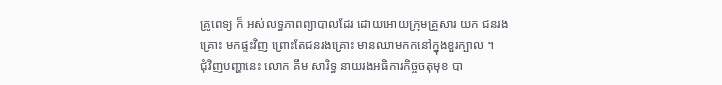គ្រូពេទ្យ ក៏ អស់លទ្ធភាពព្យាបាលដែរ ដោយអោយក្រុមគ្រួសារ យក ជនរងគ្រោះ មកផ្ទះវិញ ព្រោះតែជនរងគ្រោះ មានឈាមកកនៅក្នុងខួរក្បាល ។
ជុំវិញបញ្ហានេះ លោក គឹម សារិទ្ធ នាយរងអធិការកិច្ចចតុមុខ បា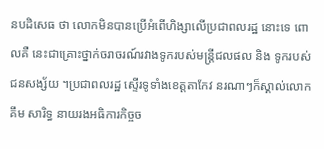នបដិសេធ ថា លោកមិនបានប្រើអំពើហិង្សាលើប្រជាពលរដ្ឋ នោះទេ ពោលគឺ នេះជាគ្រោះថ្នាក់ចរាចរណ៍រវាងទូករបស់មន្ត្រីជលផល និង ទូករបស់ជនសង្ស័យ ។ប្រជាពលរដ្ឋ ស្ទើរទូទាំងខេត្តតាកែវ នរណាៗក៏ស្គាល់លោក គឹម សារិទ្ធ នាយរងអធិការកិច្ចច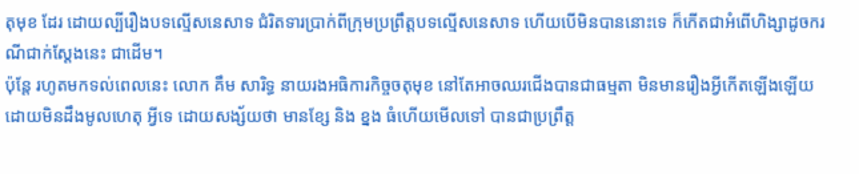តុមុខ ដែរ ដោយល្បីរឿងបទល្មើសនេសាទ ជំរិតទារប្រាក់ពីក្រុមប្រព្រឹត្តបទល្មើសនេសាទ ហើយបើមិនបាននោះទេ ក៏កើតជាអំពើហិង្សាដូចករណីជាក់ស្តែងនេះ ជាដើម។
ប៉ុន្តែ រហូតមកទល់ពេលនេះ លោក គឹម សារិទ្ធ នាយរងអធិការកិច្ចចតុមុខ នៅតែអាចឈរជើងបានជាធម្មតា មិនមានរឿងអ្វីកើតឡើងឡើយ ដោយមិនដឹងមូលហេតុ អ្វីទេ ដោយសង្ស័យថា មានខ្សែ និង ខ្នង ធំហើយមើលទៅ បានជាប្រព្រឹត្ត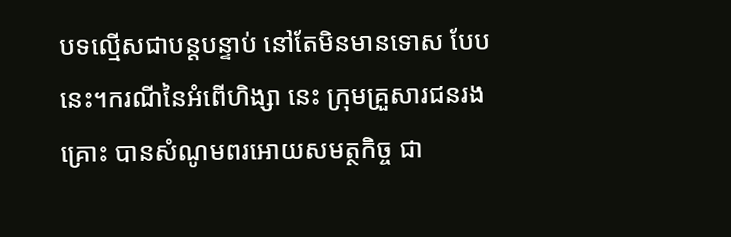បទល្មើសជាបន្តបន្ទាប់ នៅតែមិនមានទោស បែបនេះ។ករណីនៃអំពើហិង្សា នេះ ក្រុមគ្រួសារជនរងគ្រោះ បានសំណូមពរអោយសមត្ថកិច្ច ជា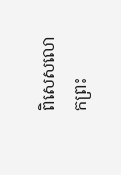ពិសេសលោកព្រះ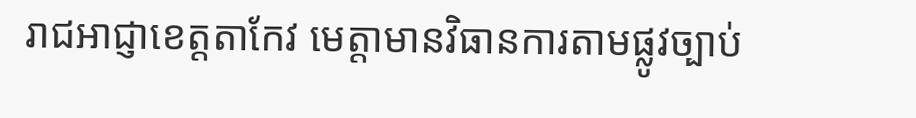រាជអាជ្ញាខេត្តតាកែវ មេត្តាមានវិធានការតាមផ្លូវច្បាប់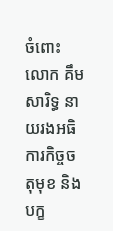ចំពោះលោក គឹម សារិទ្ធ នាយរងអធិការកិច្ចចតុមុខ និង បក្ខ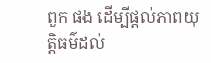ពួក ផង ដើម្បីផ្តល់ភាពយុត្តិធម៌ដល់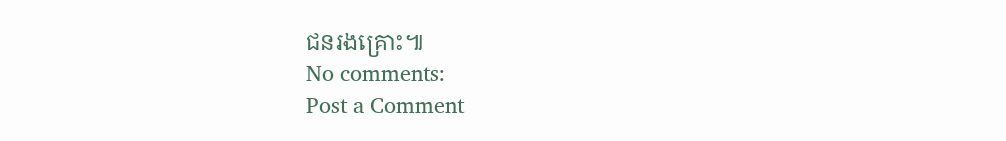ជនរងគ្រោះ៕
No comments:
Post a Comment